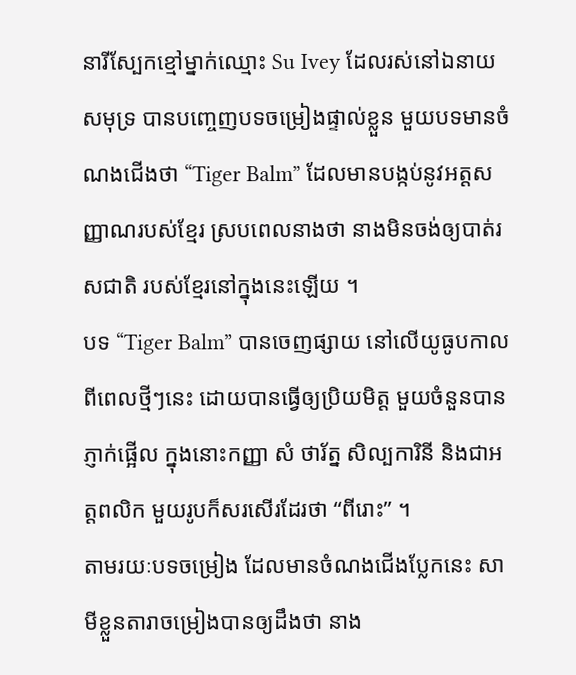នារីស្បែកខ្មៅម្នាក់ឈ្មោះ Su Ivey ដែលរស់នៅឯនាយសមុទ្រ បានបញ្ចេញបទចម្រៀងផ្ទាល់ខ្លួន មួយបទមានចំណងជើងថា “Tiger Balm” ដែលមានបង្កប់នូវអត្តសញ្ញាណរបស់ខ្មែរ ស្របពេលនាងថា នាងមិនចង់ឲ្យបាត់រសជាតិ របស់ខ្មែរនៅក្នុងនេះឡើយ ។
បទ “Tiger Balm” បានចេញផ្សាយ នៅលើយូធូបកាលពីពេលថ្មីៗនេះ ដោយបានធ្វើឲ្យប្រិយមិត្ត មួយចំនួនបានភ្ញាក់ផ្អើល ក្នុងនោះកញ្ញា សំ ថារ័ត្ន សិល្បការិនី និងជាអត្តពលិក មួយរូបក៏សរសើរដែរថា “ពីរោះ” ។
តាមរយៈបទចម្រៀង ដែលមានចំណងជើងប្លែកនេះ សាមីខ្លួនតារាចម្រៀងបានឲ្យដឹងថា នាង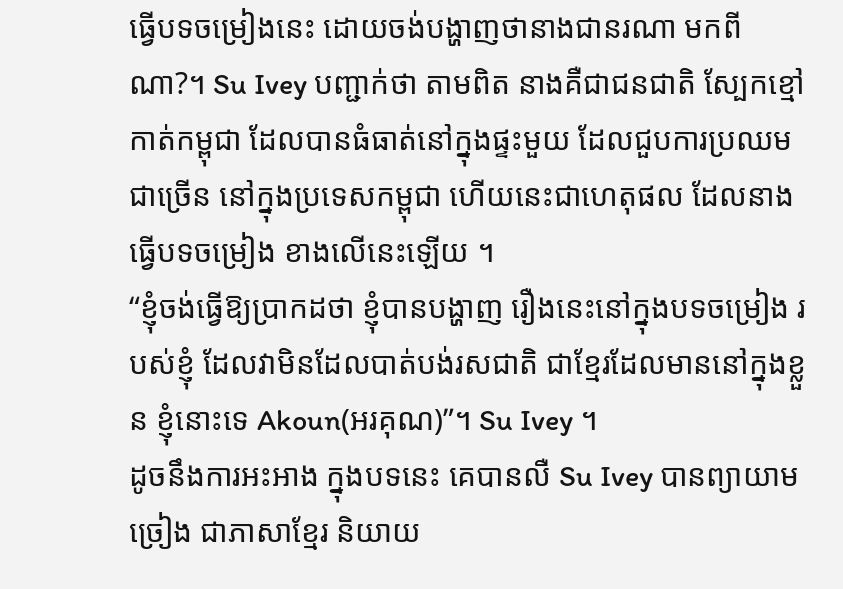ធ្វើបទចម្រៀងនេះ ដោយចង់បង្ហាញថានាងជានរណា មកពីណា?។ Su Ivey បញ្ជាក់ថា តាមពិត នាងគឺជាជនជាតិ ស្បែកខ្មៅកាត់កម្ពុជា ដែលបានធំធាត់នៅក្នុងផ្ទះមួយ ដែលជួបការប្រឈម ជាច្រើន នៅក្នុងប្រទេសកម្ពុជា ហើយនេះជាហេតុផល ដែលនាងធ្វើបទចម្រៀង ខាងលើនេះឡើយ ។
“ខ្ញុំចង់ធ្វើឱ្យប្រាកដថា ខ្ញុំបានបង្ហាញ រឿងនេះនៅក្នុងបទចម្រៀង របស់ខ្ញុំ ដែលវាមិនដែលបាត់បង់រសជាតិ ជាខ្មែរដែលមាននៅក្នុងខ្លួន ខ្ញុំនោះទេ Akoun(អរគុណ)”។ Su Ivey ។
ដូចនឹងការអះអាង ក្នុងបទនេះ គេបានលឺ Su Ivey បានព្យាយាមច្រៀង ជាភាសាខ្មែរ និយាយ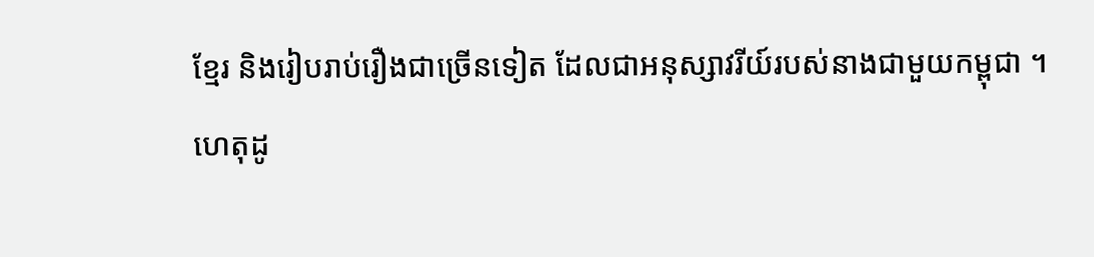ខ្មែរ និងរៀបរាប់រឿងជាច្រើនទៀត ដែលជាអនុស្សាវរីយ៍របស់នាងជាមួយកម្ពុជា ។
ហេតុដូ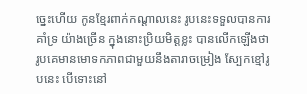ច្នេះហើយ កូនខ្មែរពាក់កណ្ដាលនេះ រូបនេះទទួលបានការគាំទ្រ យ៉ាងច្រើន ក្នុងនោះប្រិយមិត្តខ្លះ បានលើកឡើងថា រូបគេមានមោទកភាពជាមួយនឹងតារាចម្រៀង ស្បែកខ្មៅរូបនេះ បើទោះនៅ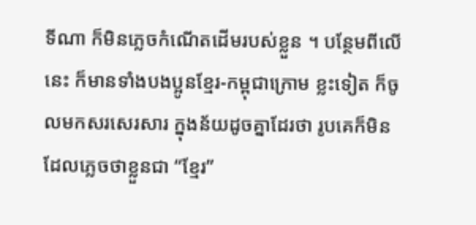ទីណា ក៏មិនភ្លេចកំណើតដើមរបស់ខ្លួន ។ បន្ថែមពីលើនេះ ក៏មានទាំងបងប្អូនខ្មែរ-កម្ពុជាក្រោម ខ្លះទៀត ក៏ចូលមកសរសេរសារ ក្នុងន័យដូចគ្នាដែរថា រូបគេក៏មិនដែលភ្លេចថាខ្លួនជា “ខ្មែរ”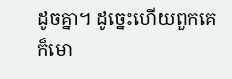ដូចគ្នា។ ដូច្នេះហើយពួកគេក៏មោ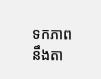ទកភាព នឹងតា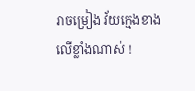រាចម្រៀង វ័យក្មេងខាងលើខ្លាំងណាស់ !